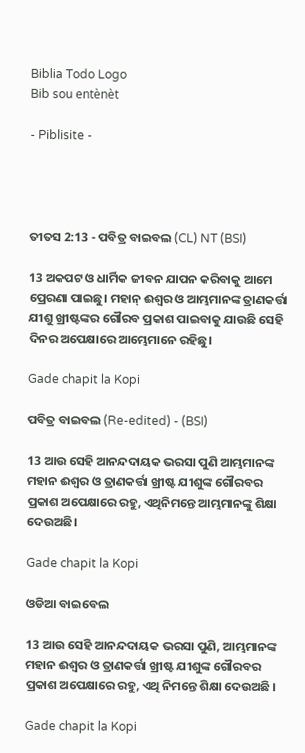Biblia Todo Logo
Bib sou entènèt

- Piblisite -




ତୀତସ 2:13 - ପବିତ୍ର ବାଇବଲ (CL) NT (BSI)

13 ଅକପଟ ଓ ଧାର୍ମିକ ଜୀବନ ଯାପନ କରିବାକୁ ଆମେ ପ୍ରେରଣା ପାଇଛୁ। ମହାନ୍ ଈଶ୍ୱର ଓ ଆମ୍ଭମାନଙ୍କ ତ୍ରାଣକର୍ତ୍ତା ଯୀଶୁ ଖ୍ରୀଷ୍ଟଙ୍କର ଗୌରବ ପ୍ରକାଶ ପାଇବାକୁ ଯାଉଛି ସେହି ଦିନର ଅପେକ୍ଷାରେ ଆମ୍ଭେମାନେ ରହିଛୁ।

Gade chapit la Kopi

ପବିତ୍ର ବାଇବଲ (Re-edited) - (BSI)

13 ଆଉ ସେହି ଆନନ୍ଦଦାୟକ ଭରସା ପୁଣି ଆମ୍ଭମାନଙ୍କ ମହାନ ଈଶ୍ଵର ଓ ତ୍ରାଣକର୍ତ୍ତା ଖ୍ରୀଷ୍ଟ ଯୀଶୁଙ୍କ ଗୌରବର ପ୍ରକାଶ ଅପେକ୍ଷାରେ ରହୁ, ଏଥିନିମନ୍ତେ ଆମ୍ଭମାନଙ୍କୁ ଶିକ୍ଷା ଦେଉଅଛି।

Gade chapit la Kopi

ଓଡିଆ ବାଇବେଲ

13 ଆଉ ସେହି ଆନନ୍ଦଦାୟକ ଭରସା ପୁଣି, ଆମ୍ଭମାନଙ୍କ ମହାନ ଈଶ୍ୱର ଓ ତ୍ରାଣକର୍ତ୍ତା ଖ୍ରୀଷ୍ଟ ଯୀଶୁଙ୍କ ଗୌରବର ପ୍ରକାଶ ଅପେକ୍ଷାରେ ରହୁ, ଏଥି ନିମନ୍ତେ ଶିକ୍ଷା ଦେଉଅଛି ।

Gade chapit la Kopi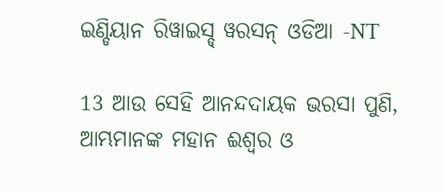ଇଣ୍ଡିୟାନ ରିୱାଇସ୍ଡ୍ ୱରସନ୍ ଓଡିଆ -NT

13 ଆଉ ସେହି ଆନନ୍ଦଦାୟକ ଭରସା ପୁଣି, ଆମ୍ଭମାନଙ୍କ ମହାନ ଈଶ୍ବର ଓ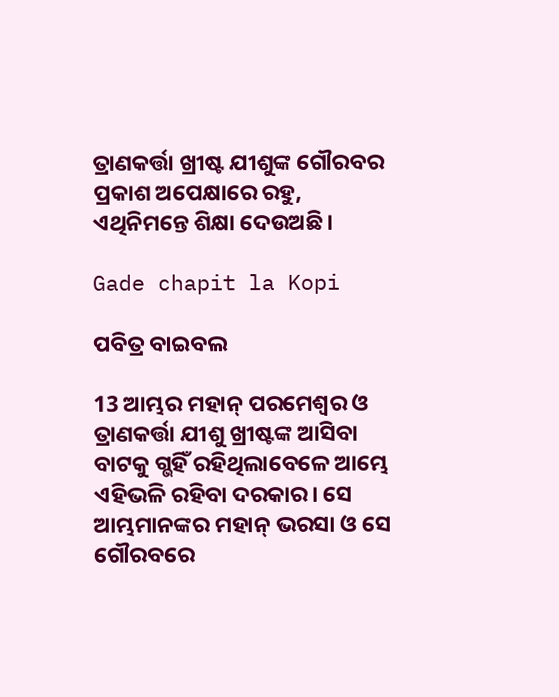ତ୍ରାଣକର୍ତ୍ତା ଖ୍ରୀଷ୍ଟ ଯୀଶୁଙ୍କ ଗୌରବର ପ୍ରକାଶ ଅପେକ୍ଷାରେ ରହୁ, ଏଥିନିମନ୍ତେ ଶିକ୍ଷା ଦେଉଅଛି।

Gade chapit la Kopi

ପବିତ୍ର ବାଇବଲ

13 ଆମ୍ଭର ମହାନ୍ ପରମେଶ୍ୱର ଓ ତ୍ରାଣକର୍ତ୍ତା ଯୀଶୁ ଖ୍ରୀଷ୍ଟଙ୍କ ଆସିବା ବାଟକୁ ଗ୍ଭହିଁ ରହିଥିଲାବେଳେ ଆମ୍ଭେ ଏହିଭଳି ରହିବା ଦରକାର। ସେ ଆମ୍ଭମାନଙ୍କର ମହାନ୍ ଭରସା ଓ ସେ ଗୌରବରେ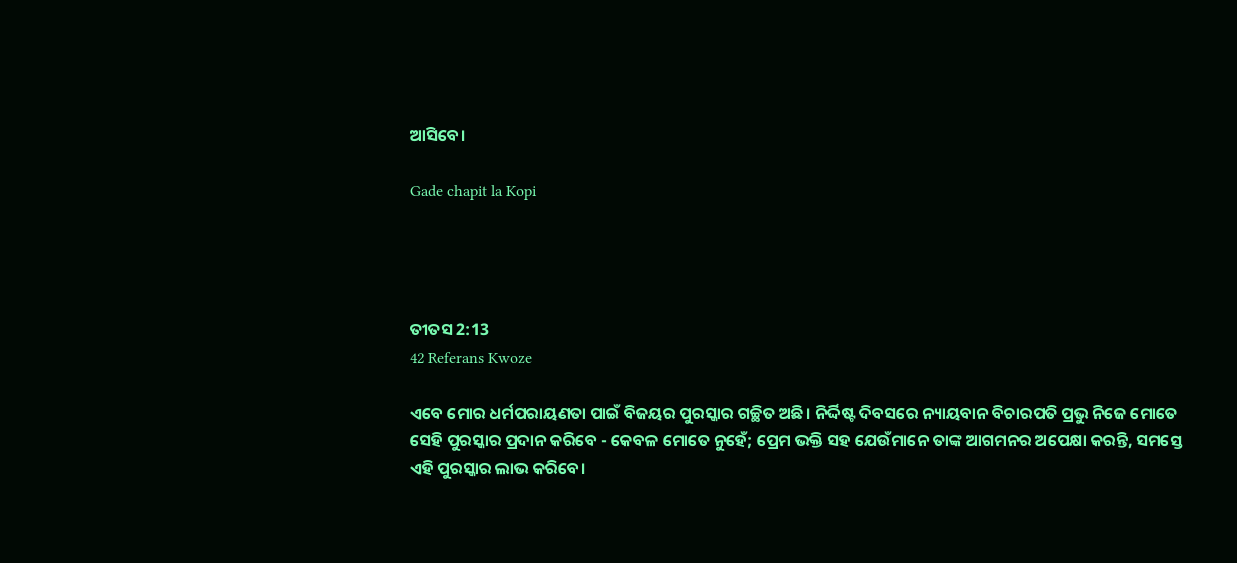ଆସିବେ।

Gade chapit la Kopi




ତୀତସ 2:13
42 Referans Kwoze

ଏବେ ମୋର ଧର୍ମପରାୟଣତା ପାଇଁ ବିଜୟର ପୁରସ୍କାର ଗଚ୍ଛିତ ଅଛି। ନିର୍ଦ୍ଦିଷ୍ଟ ଦିବସରେ ନ୍ୟାୟବାନ ବିଚାରପତି ପ୍ରଭୁ ନିଜେ ମୋତେ ସେହି ପୁରସ୍କାର ପ୍ରଦାନ କରିବେ - କେବଳ ମୋତେ ନୁହେଁ; ପ୍ରେମ ଭକ୍ତି ସହ ଯେଉଁମାନେ ତାଙ୍କ ଆଗମନର ଅପେକ୍ଷା କରନ୍ତି, ସମସ୍ତେ ଏହି ପୁରସ୍କାର ଲାଭ କରିବେ।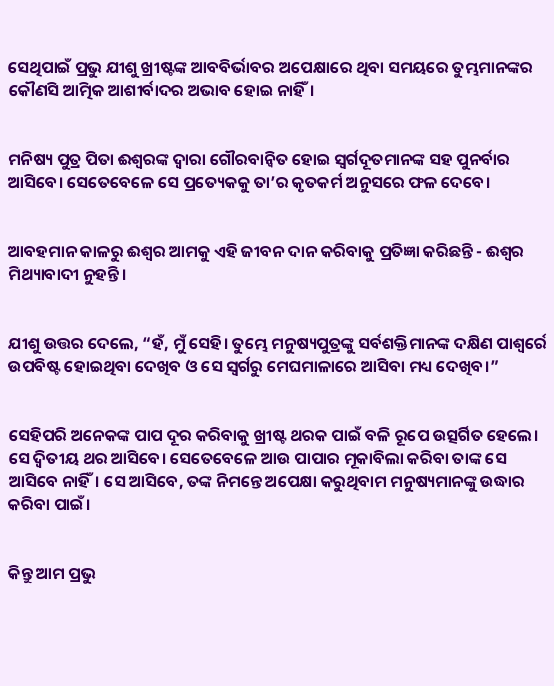ସେଥିପାଇଁ ପ୍ରଭୁ ଯୀଶୁ ଖ୍ରୀଷ୍ଟଙ୍କ ଆବବିର୍ଭାବର ଅପେକ୍ଷାରେ ଥିବା ସମୟରେ ତୁମ୍ଭମାନଙ୍କର କୌଣସି ଆତ୍ମିକ ଆଶୀର୍ବାଦର ଅଭାବ ହୋଇ ନାହିଁ।


ମନିଷ୍ୟ ପୁତ୍ର ପିତା ଈଶ୍ୱରଙ୍କ ଦ୍ୱାରା ଗୌରବାନ୍ୱିତ ହୋଇ ସ୍ୱର୍ଗଦୂତମାନଙ୍କ ସହ ପୁନର୍ବାର ଆସିବେ। ସେତେବେଳେ ସେ ପ୍ରତ୍ୟେକକୁ ତା’ର କୃତକର୍ମ ଅନୁସରେ ଫଳ ଦେବେ।


ଆବହମାନ କାଳରୁ ଈଶ୍ୱର ଆମକୁ ଏହି ଜୀବନ ଦାନ କରିବାକୁ ପ୍ରତିଜ୍ଞା କରିଛନ୍ତି - ଈଶ୍ୱର ମିଥ୍ୟାବାଦୀ ନୁହନ୍ତି।


ଯୀଶୁ ଉତ୍ତର ଦେଲେ, “ହଁ, ମୁଁ ସେହି। ତୁମ୍ଭେ ମନୁଷ୍ୟପୁତ୍ରଙ୍କୁ ସର୍ବଶକ୍ତିମାନଙ୍କ ଦକ୍ଷିଣ ପାଶ୍ୱର୍ରେ ଉପବିଷ୍ଟ ହୋଇଥିବା ଦେଖିବ ଓ ସେ ସ୍ୱର୍ଗରୁ ମେଘମାଳାରେ ଆସିବା ମଧ୍ୟ ଦେଖିବ।”


ସେହିପରି ଅନେକଙ୍କ ପାପ ଦୂର କରିବାକୁ ଖ୍ରୀଷ୍ଟ ଥରକ ପାଇଁ ବଳି ରୂପେ ଉତ୍ସର୍ଗିତ ହେଲେ। ସେ ଦ୍ୱିତୀୟ ଥର ଆସିବେ। ସେତେବେଳେ ଆଉ ପାପାର ମୂକାବିଲା କରିବା ତାଙ୍କ ସେ ଆସିବେ ନାହିଁ। ସେ ଆସିବେ, ତଙ୍କ ନିମନ୍ତେ ଅପେକ୍ଷା କରୁଥିବାମ ମନୁଷ୍ୟମାନଙ୍କୁ ଉଦ୍ଧାର କରିବା ପାଇଁ।


କିନ୍ତୁ ଆମ ପ୍ରଭୁ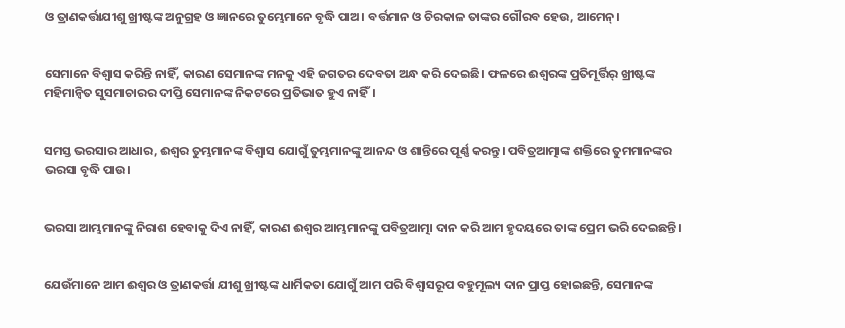ଓ ତ୍ରାଣକର୍ତ୍ତାଯୀଶୁ ଖ୍ରୀଷ୍ଟଙ୍କ ଅନୁଗ୍ରହ ଓ ଜ୍ଞାନରେ ତୁମ୍ଭେମାନେ ବୃଦ୍ଧି ପାଅ। ବର୍ତ୍ତମାନ ଓ ଚିରକାଳ ତାଙ୍କର ଗୌରବ ହେଉ, ଆମେନ୍।


ସେମାନେ ବିଶ୍ୱାସ କରିନ୍ତି ନାହିଁ, କାରଣ ସେମାନଙ୍କ ମନକୁ ଏହି ଜଗତର ଦେବତା ଅନ୍ଧ କରି ଦେଇଛି। ଫଳରେ ଈଶ୍ୱରଙ୍କ ପ୍ରତିମୂର୍ତ୍ତିର୍ ଖ୍ରୀଷ୍ଟଙ୍କ ମହିମାନ୍ୱିତ ସୁସମାଚାରର ଦୀପ୍ତି ସେମାନଙ୍କ ନିକଟରେ ପ୍ରତିଭାତ ହୁଏ ନାହିଁ।


ସମସ୍ତ ଭରସାର ଆଧାର, ଈଶ୍ୱର ତୁମ୍ଭମାନଙ୍କ ବିଶ୍ୱାସ ଯୋଗୁଁ ତୁମ୍ଭମାନଙ୍କୁ ଆନନ୍ଦ ଓ ଶାନ୍ତିରେ ପୂର୍ଣ୍ଣ କରନ୍ତୁ। ପବିତ୍ରଆତ୍ମାଙ୍କ ଶକ୍ତିରେ ତୁମମାନଙ୍କର ଭରସା ବୃଦ୍ଧି ପାଉ।


ଭରସା ଆମ୍ଭମାନଙ୍କୁ ନିରାଶ ହେବାକୁ ଦିଏ ନାହିଁ, କାରଣ ଈଶ୍ୱର ଆମ୍ଭମାନଙ୍କୁ ପବିତ୍ରଆତ୍ମା ଦାନ କରି ଆମ ହୃଦୟରେ ତାଙ୍କ ପ୍ରେମ ଭରି ଦେଇଛନ୍ତି।


ଯେଉଁମାନେ ଆମ ଈଶ୍ୱର ଓ ତ୍ରାଣକର୍ତ୍ତା ଯୀଶୁ ଖ୍ରୀଷ୍ଟଙ୍କ ଧାର୍ମିକତା ଯୋଗୁଁ ଆମ ପରି ବିଶ୍ୱାସରୂପ ବହୁମୂଲ୍ୟ ଦାନ ପ୍ରାପ୍ତ ହୋଇଛନ୍ତି, ସେମାନଙ୍କ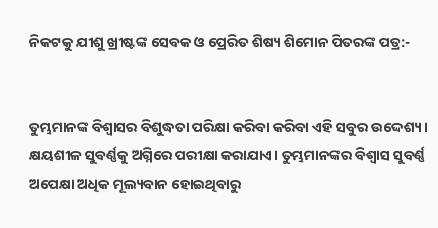ନିକଟକୁ ଯୀଶୁ ଖ୍ରୀଷ୍ଟଙ୍କ ସେବକ ଓ ପ୍ରେରିତ ଶିଷ୍ୟ ଶିମୋନ ପିତରଙ୍କ ପତ୍ର:-


ତୁମ୍ଭମାନଙ୍କ ବିଶ୍ୱାସର ବିଶୁଦ୍ଧତା ପରିକ୍ଷା କରିବା କରିବା ଏହି ସବୁର ଉଦ୍ଦେଶ୍ୟ। କ୍ଷୟଶୀଳ ସୁବର୍ଣ୍ଣକୁ ଅଗ୍ନିରେ ପରୀକ୍ଷା କରାଯାଏ। ତୁମ୍ଭମାନଙ୍କର ବିଶ୍ୱାସ ସୁବର୍ଣ୍ଣ ଅପେକ୍ଷା ଅଧିକ ମୂଲ୍ୟବାନ ହୋଇଥିବାରୁ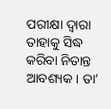ପରୀକ୍ଷା ଦ୍ୱାରା ତାହାକୁ ସିଦ୍ଧ କରିବା ନିତାନ୍ତ ଆବଶ୍ୟକ। ତା’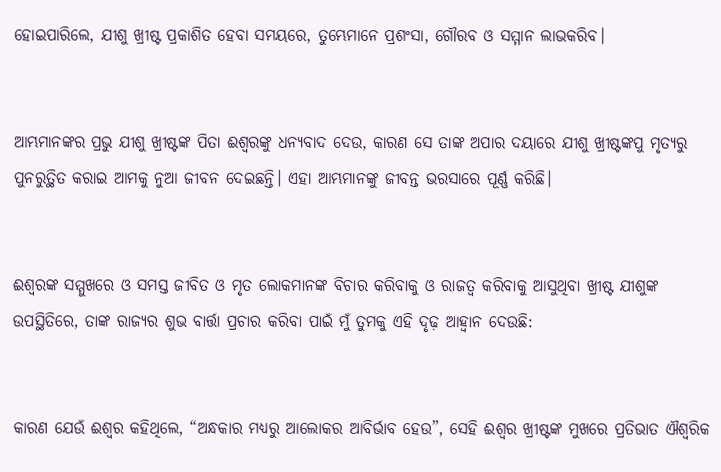ହୋଇପାରିଲେ, ଯୀଶୁ ଖ୍ରୀଷ୍ଟ ପ୍ରକାଶିତ ହେବା ସମୟରେ, ତୁମ୍ଭେମାନେ ପ୍ରଶଂସା, ଗୌରବ ଓ ସମ୍ମାନ ଲାଭକରିବ।


ଆମ୍ଭମାନଙ୍କର ପ୍ରଭୁ ଯୀଶୁ ଖ୍ରୀଷ୍ଟଙ୍କ ପିତା ଈଶ୍ୱରଙ୍କୁ ଧନ୍ୟବାଦ ଦେଉ, କାରଣ ସେ ତାଙ୍କ ଅପାର ଦୟାରେ ଯୀଶୁ ଖ୍ରୀଷ୍ଟଙ୍କପୁ ମୃତ୍ୟରୁ ପୁନରୁତ୍ଥିତ କରାଇ ଆମକୁ ନୁଆ ଜୀବନ ଦେଇଛନ୍ତି। ଏହା ଆମ୍ଭମାନଙ୍କୁ ଜୀବନ୍ତ ଭରସାରେ ପୂର୍ଣ୍ଣ କରିଛି।


ଈଶ୍ୱରଙ୍କ ସମ୍ମୁଖରେ ଓ ସମସ୍ତ ଜୀବିତ ଓ ମୃତ ଲୋକମାନଙ୍କ ବିଚାର କରିବାକୁ ଓ ରାଜତ୍ୱ କରିବାକୁ ଆସୁଥିବା ଖ୍ରୀଷ୍ଟ ଯୀଶୁଙ୍କ ଉପସ୍ଥିତିରେ, ତାଙ୍କ ରାଜ୍ୟର ଶୁଭ ବାର୍ତ୍ତା ପ୍ରଚାର କରିବା ପାଇଁ ମୁଁ ତୁମକୁ ଏହି ଦୃଢ଼ ଆହ୍ୱାନ ଦେଉଛି:


କାରଣ ଯେଉଁ ଈଶ୍ୱର କହିଥିଲେ, “ଅନ୍ଧକାର ମଧ୍ୟରୁ ଆଲୋକର ଆବିର୍ଭାବ ହେଉ”, ସେହି ଈଶ୍ୱର ଖ୍ରୀଷ୍ଟଙ୍କ ମୁଖରେ ପ୍ରତିଭାତ ଐଶ୍ୱରିକ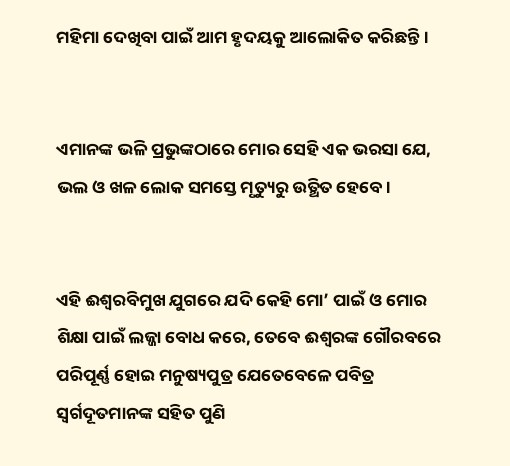ମହିମା ଦେଖିବା ପାଇଁ ଆମ ହୃଦୟକୁ ଆଲୋକିତ କରିଛନ୍ତି।


ଏମାନଙ୍କ ଭଳି ପ୍ରଭୁଙ୍କଠାରେ ମୋର ସେହି ଏକ ଭରସା ଯେ, ଭଲ ଓ ଖଳ ଲୋକ ସମସ୍ତେ ମୃତ୍ୟୁରୁ ଉତ୍ଥିତ ହେବେ।


ଏହି ଈଶ୍ୱରବିମୁଖ ଯୁଗରେ ଯଦି କେହି ମୋ’ ପାଇଁ ଓ ମୋର ଶିକ୍ଷା ପାଇଁ ଲଜ୍ଜା ବୋଧ କରେ, ତେବେ ଈଶ୍ୱରଙ୍କ ଗୌରବରେ ପରିପୂର୍ଣ୍ଣ ହୋଇ ମନୁଷ୍ୟପୁତ୍ର ଯେତେବେଳେ ପବିତ୍ର ସ୍ୱର୍ଗଦୂତମାନଙ୍କ ସହିତ ପୁଣି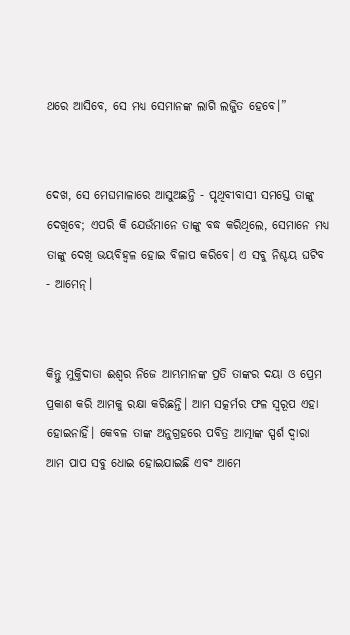ଥରେ ଆସିବେ, ସେ ମଧ୍ୟ ସେମାନଙ୍କ ଲାଗି ଲଜ୍ଜିତ ହେବେ।”


ଦେଖ, ସେ ମେଘମାଳାରେ ଆସୁଅଛନ୍ତି - ପୃଥିବୀବାସୀ ସମସ୍ତେ ତାଙ୍କୁ ଦେଖିବେ; ଏପରି କି ଯେଉଁମାନେ ତାଙ୍କୁ ବଦ୍ଧ କରିଥିଲେ, ସେମାନେ ମଧ୍ୟ ତାଙ୍କୁ ଦେଖି ଭୟବିହ୍ୱଳ ହୋଇ ବିଳାପ କରିବେ। ଏ ସବୁ ନିଶ୍ଚୟ ଘଟିବ - ଆମେନ୍।


କିନ୍ତୁ ମୁକ୍ତିଦାତା ଈଶ୍ୱର ନିଜେ ଆମ୍ଭମାନଙ୍କ ପ୍ରତି ତାଙ୍କର ଦୟା ଓ ପ୍ରେମ ପ୍ରକାଶ କରି ଆମକୁ ରକ୍ଷା କରିଛନ୍ତି। ଆମ ସତ୍କର୍ମର ଫଳ ସ୍ୱରୂପ ଏହା ହୋଇନାହିଁ। କେବଳ ତାଙ୍କ ଅନୁଗ୍ରହରେ ପବିତ୍ର ଆତ୍ମାଙ୍କ ସ୍ପର୍ଶ ଦ୍ୱାରା ଆମ ପାପ ସବୁ ଧୋଇ ହୋଇଯାଇଛି ଏବଂ ଆମେ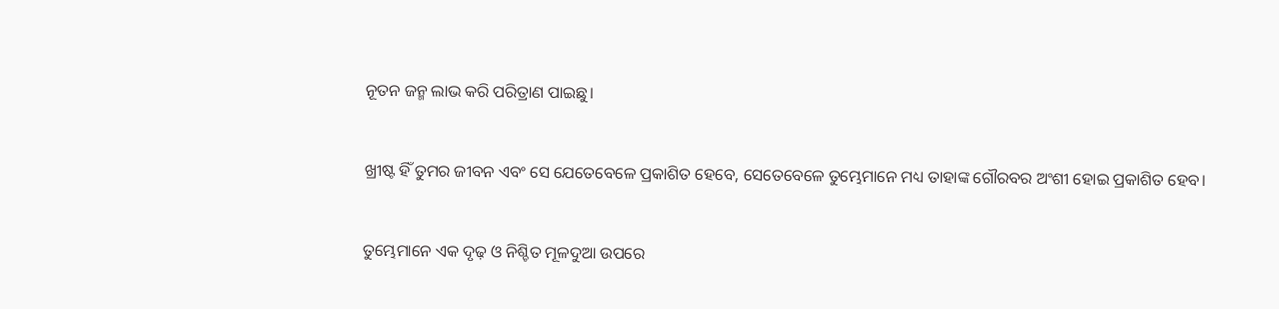ନୂତନ ଜନ୍ମ ଲାଭ କରି ପରିତ୍ରାଣ ପାଇଛୁ।


ଖ୍ରୀଷ୍ଟ ହିଁ ତୁମର ଜୀବନ ଏବଂ ସେ ଯେତେବେଳେ ପ୍ରକାଶିତ ହେବେ, ସେତେବେଳେ ତୁମ୍ଭେମାନେ ମଧ୍ୟ ତାହାଙ୍କ ଗୌରବର ଅଂଶୀ ହୋଇ ପ୍ରକାଶିତ ହେବ।


ତୁମ୍ଭେମାନେ ଏକ ଦୃଢ଼ ଓ ନିଶ୍ଚିତ ମୂଳଦୁଆ ଉପରେ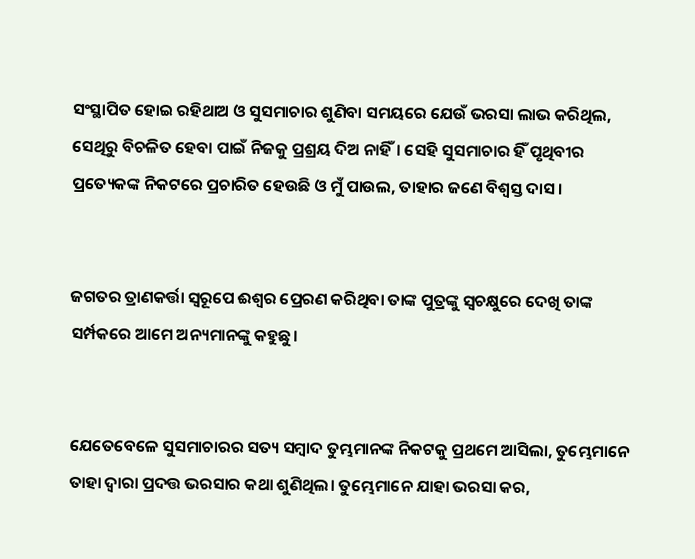ସଂସ୍ଥାପିତ ହୋଇ ରହିଥାଅ ଓ ସୁସମାଚାର ଶୁଣିବା ସମୟରେ ଯେଉଁ ଭରସା ଲାଭ କରିଥିଲ, ସେଥିରୁ ବିଚଳିତ ହେବା ପାଇଁ ନିଜକୁ ପ୍ରଶ୍ରୟ ଦିଅ ନାହିଁ। ସେହି ସୁସମାଚାର ହିଁ ପୃଥିବୀର ପ୍ରତ୍ୟେକଙ୍କ ନିକଟରେ ପ୍ରଚାରିତ ହେଉଛି ଓ ମୁଁ ପାଉଲ, ତାହାର ଜଣେ ବିଶ୍ୱସ୍ତ ଦାସ।


ଜଗତର ତ୍ରାଣକର୍ତ୍ତା ସ୍ୱରୂପେ ଈଶ୍ୱର ପ୍ରେରଣ କରିଥିବା ତାଙ୍କ ପୁତ୍ରଙ୍କୁ ସ୍ୱଚକ୍ଷୁରେ ଦେଖି ତାଙ୍କ ସର୍ମ୍ପକରେ ଆମେ ଅନ୍ୟମାନଙ୍କୁ କହୁଛୁ।


ଯେତେବେଳେ ସୁସମାଚାରର ସତ୍ୟ ସମ୍ବାଦ ତୁମ୍ଭମାନଙ୍କ ନିକଟକୁ ପ୍ରଥମେ ଆସିଲା, ତୁମ୍ଭେମାନେ ତାହା ଦ୍ୱାରା ପ୍ରଦତ୍ତ ଭରସାର କଥା ଶୁଣିଥିଲ। ତୁମ୍ଭେମାନେ ଯାହା ଭରସା କର,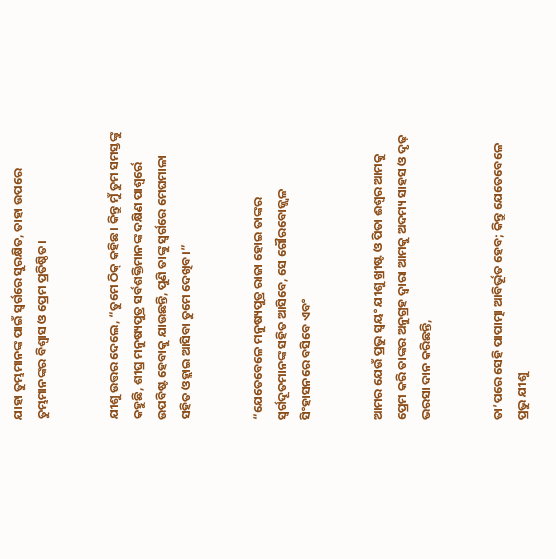ଯାହା ତୁମ୍ଭମାନଙ୍କ ପାଇଁ ସ୍ୱର୍ଗରେ ସୁରକ୍ଷିତ, ତାହା ଉପରେ ତୁମ୍ଭମାନଙ୍କର ବିଶ୍ୱାସ ଓ ପ୍ରେମ ପ୍ରତିଷ୍ଠିତ।


ଯୀଶୁ ଉତ୍ତର ଦେଲେ, “ତୁମେ ଠିକ୍ କହିଛ। କିନ୍ତୁ ମୁଁ ତୁମ ସମସ୍ତଙ୍କୁ କହୁଛି, ଶୀଘ୍ର ମନୁଷ୍ୟପୁତ୍ର ସର୍ବଶକ୍ତିମାନଙ୍କ ଦକ୍ଷିଣ ପାଶ୍ୱର୍ରେ ଉପବିଷ୍ଟ ହେବାକୁ ଯାଉଛନ୍ତି, ପୁଣି ତାଙ୍କୁ ସ୍ୱର୍ଗରେ ମେଘମାଳା ସହିତ ଓହ୍ଲାଇ ଆସିବା ତୁମେ ଦେଖିବ।”


“ଯେତେବେଳେ ମନୁଷ୍ୟପୁତ୍ର ରାଜା ହୋଇ ତାଙ୍କର ସ୍ୱର୍ଗଦୂତମାନଙ୍କ ସହିତ ଆସିବେ, ସେ ଗୌରବୋଜ୍ଜ୍ୱଳ ସିଂହାସନରେ ବସିବେ ଏବଂ


ଆମର ଯେଉଁ ପ୍ରଭୁ ସ୍ୱୟଂ ଯୀଶୁ ଖ୍ରୀଷ୍ଟ ଓ ପିତା ଈଶ୍ୱର ଆମକୁ ପ୍ରେମ କରି ତାଙ୍କର ଅନୁଗ୍ରହ ଦ୍ୱାରା ଆମକୁ ଅଦମ୍ୟ ସାହସ ଓ ଦୃଢ଼ ଭରସା ଦାନ କରିଛନ୍ତି,


ତା’ପରେ ସେହି ପାପାତ୍ମା ଆବିର୍ଭୂତ ହେବ; କିନ୍ତୁ ଯେତେବେଳେ ପ୍ରଭୁ ଯୀଶୁ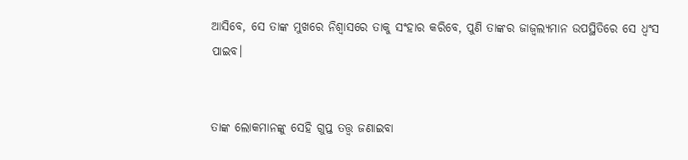ଆସିବେ, ସେ ତାଙ୍କ ମୁଖରେ ନିଶ୍ୱାସରେ ତାକୁ ସଂହାର କରିବେ, ପୁଣି ତାଙ୍କର ଜାଜ୍ୱଲ୍ୟମାନ ଉପସ୍ଥିତିରେ ସେ ଧ୍ୱଂସ ପାଇବ।


ତାଙ୍କ ଲୋକମାନଙ୍କୁ ସେହି ଗୁପ୍ତ ତତ୍ତ୍ୱ ଜଣାଇବା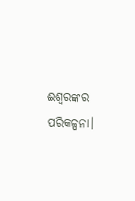ଈଶ୍ୱରଙ୍କର ପରିକଳ୍ପନା।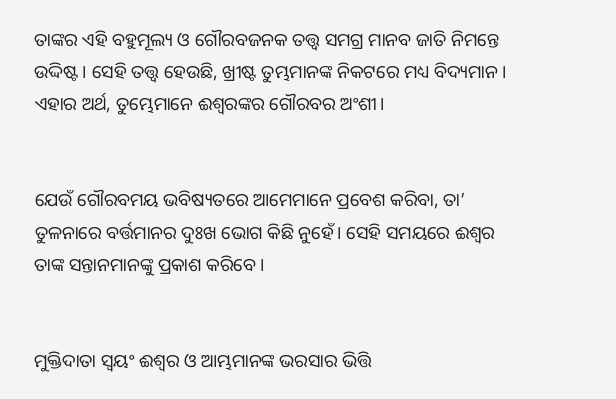ତାଙ୍କର ଏହି ବହୁମୂଲ୍ୟ ଓ ଗୌରବଜନକ ତତ୍ତ୍ୱ ସମଗ୍ର ମାନବ ଜାତି ନିମନ୍ତେ ଉଦ୍ଦିଷ୍ଟ। ସେହି ତତ୍ତ୍ୱ ହେଉଛି, ଖ୍ରୀଷ୍ଟ ତୁମ୍ଭମାନଙ୍କ ନିକଟରେ ମଧ୍ୟ ବିଦ୍ୟମାନ। ଏହାର ଅର୍ଥ, ତୁମ୍ଭେମାନେ ଈଶ୍ୱରଙ୍କର ଗୌରବର ଅଂଶୀ।


ଯେଉଁ ଗୌରବମୟ ଭବିଷ୍ୟତରେ ଆମେମାନେ ପ୍ରବେଶ କରିବା, ତା’ ତୁଳନାରେ ବର୍ତ୍ତମାନର ଦୁଃଖ ଭୋଗ କିଛି ନୁହେଁ। ସେହି ସମୟରେ ଈଶ୍ୱର ତାଙ୍କ ସନ୍ତାନମାନଙ୍କୁ ପ୍ରକାଶ କରିବେ।


ମୁକ୍ତିଦାତା ସ୍ୱୟଂ ଈଶ୍ୱର ଓ ଆମ୍ଭମାନଙ୍କ ଭରସାର ଭିତ୍ତି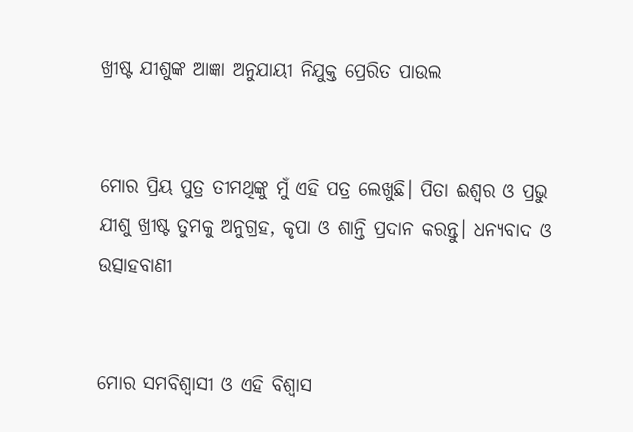ଖ୍ରୀଷ୍ଟ ଯୀଶୁଙ୍କ ଆଜ୍ଞା ଅନୁଯାୟୀ ନିଯୁକ୍ତ ପ୍ରେରିତ ପାଉଲ


ମୋର ପ୍ରିୟ ପୁତ୍ର ତୀମଥିଙ୍କୁ ମୁଁ ଏହି ପତ୍ର ଲେଖୁଛି। ପିତା ଈଶ୍ୱର ଓ ପ୍ରଭୁ ଯୀଶୁ ଖ୍ରୀଷ୍ଟ ତୁମକୁ ଅନୁଗ୍ରହ, କୃପା ଓ ଶାନ୍ତି ପ୍ରଦାନ କରନ୍ତୁ। ଧନ୍ୟବାଦ ଓ ଉତ୍ସାହବାଣୀ


ମୋର ସମବିଶ୍ୱାସୀ ଓ ଏହି ବିଶ୍ୱାସ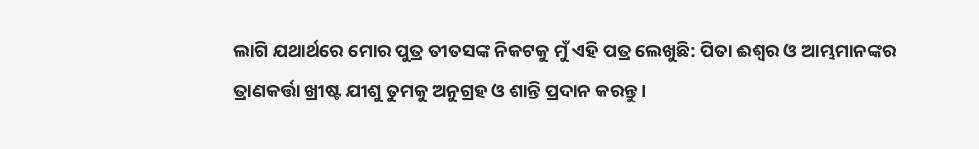ଲାଗି ଯଥାର୍ଥରେ ମୋର ପୁତ୍ର ତୀତସଙ୍କ ନିକଟକୁ ମୁଁ ଏହି ପତ୍ର ଲେଖୁଛି: ପିତା ଈଶ୍ୱର ଓ ଆମ୍ଭମାନଙ୍କର ତ୍ରାଣକର୍ତ୍ତା ଖ୍ରୀଷ୍ଟ ଯୀଶୁ ତୁମକୁ ଅନୁଗ୍ରହ ଓ ଶାନ୍ତି ପ୍ରଦାନ କରନ୍ତୁ।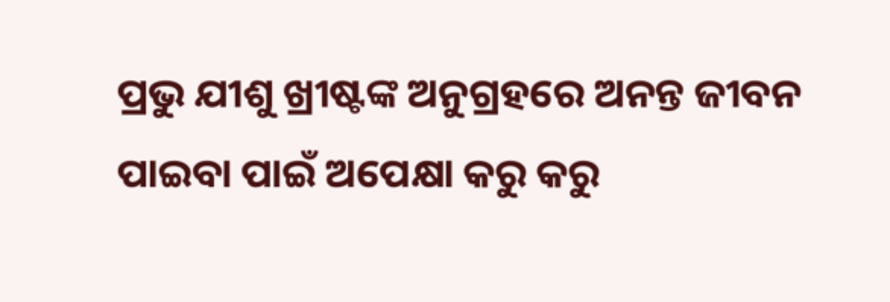ପ୍ରଭୁ ଯୀଶୁ ଖ୍ରୀଷ୍ଟଙ୍କ ଅନୁଗ୍ରହରେ ଅନନ୍ତ ଜୀବନ ପାଇବା ପାଇଁ ଅପେକ୍ଷା କରୁ କରୁ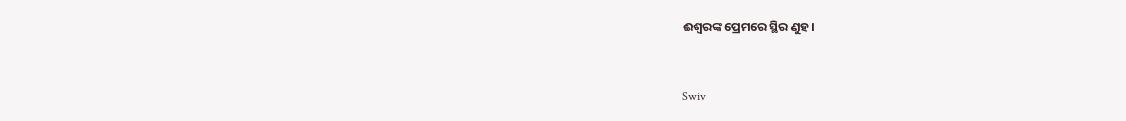ଈଶ୍ବରଙ୍କ ପ୍ରେମରେ ସ୍ଥିର ଣୁହ।


Swiv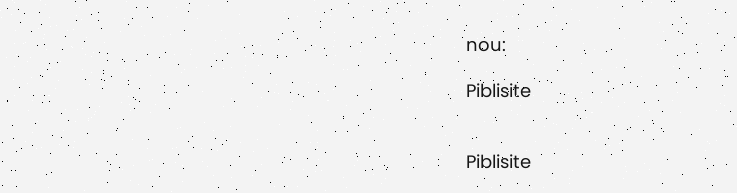nou:

Piblisite


Piblisite